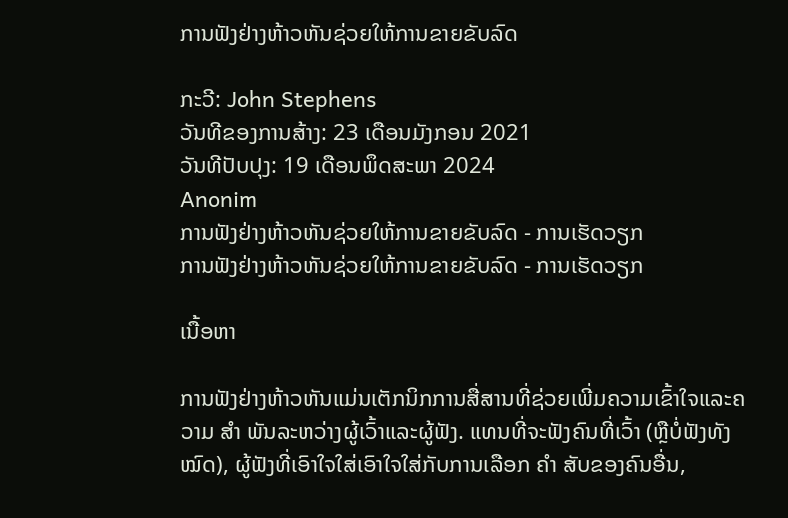ການຟັງຢ່າງຫ້າວຫັນຊ່ວຍໃຫ້ການຂາຍຂັບລົດ

ກະວີ: John Stephens
ວັນທີຂອງການສ້າງ: 23 ເດືອນມັງກອນ 2021
ວັນທີປັບປຸງ: 19 ເດືອນພຶດສະພາ 2024
Anonim
ການຟັງຢ່າງຫ້າວຫັນຊ່ວຍໃຫ້ການຂາຍຂັບລົດ - ການເຮັດວຽກ
ການຟັງຢ່າງຫ້າວຫັນຊ່ວຍໃຫ້ການຂາຍຂັບລົດ - ການເຮັດວຽກ

ເນື້ອຫາ

ການຟັງຢ່າງຫ້າວຫັນແມ່ນເຕັກນິກການສື່ສານທີ່ຊ່ວຍເພີ່ມຄວາມເຂົ້າໃຈແລະຄວາມ ສຳ ພັນລະຫວ່າງຜູ້ເວົ້າແລະຜູ້ຟັງ. ແທນທີ່ຈະຟັງຄົນທີ່ເວົ້າ (ຫຼືບໍ່ຟັງທັງ ໝົດ), ຜູ້ຟັງທີ່ເອົາໃຈໃສ່ເອົາໃຈໃສ່ກັບການເລືອກ ຄຳ ສັບຂອງຄົນອື່ນ,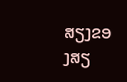ສຽງຂອງສຽ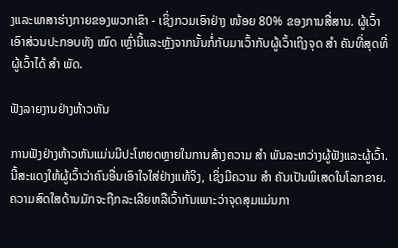ງແລະພາສາຮ່າງກາຍຂອງພວກເຂົາ - ເຊິ່ງກວມເອົາຢ່າງ ໜ້ອຍ 80% ຂອງການສື່ສານ. ຜູ້ເວົ້າເອົາສ່ວນປະກອບທັງ ໝົດ ເຫຼົ່ານີ້ແລະຫຼັງຈາກນັ້ນກໍ່ກັບມາເວົ້າກັບຜູ້ເວົ້າເຖິງຈຸດ ສຳ ຄັນທີ່ສຸດທີ່ຜູ້ເວົ້າໄດ້ ສຳ ພັດ.

ຟັງລາຍງານຢ່າງຫ້າວຫັນ

ການຟັງຢ່າງຫ້າວຫັນແມ່ນມີປະໂຫຍດຫຼາຍໃນການສ້າງຄວາມ ສຳ ພັນລະຫວ່າງຜູ້ຟັງແລະຜູ້ເວົ້າ. ນີ້ສະແດງໃຫ້ຜູ້ເວົ້າວ່າຄົນອື່ນເອົາໃຈໃສ່ຢ່າງແທ້ຈິງ, ເຊິ່ງມີຄວາມ ສຳ ຄັນເປັນພິເສດໃນໂລກຂາຍ. ຄວາມສົດໃສດ້ານມັກຈະຖືກລະເລີຍຫລືເວົ້າກັນເພາະວ່າຈຸດສຸມແມ່ນກາ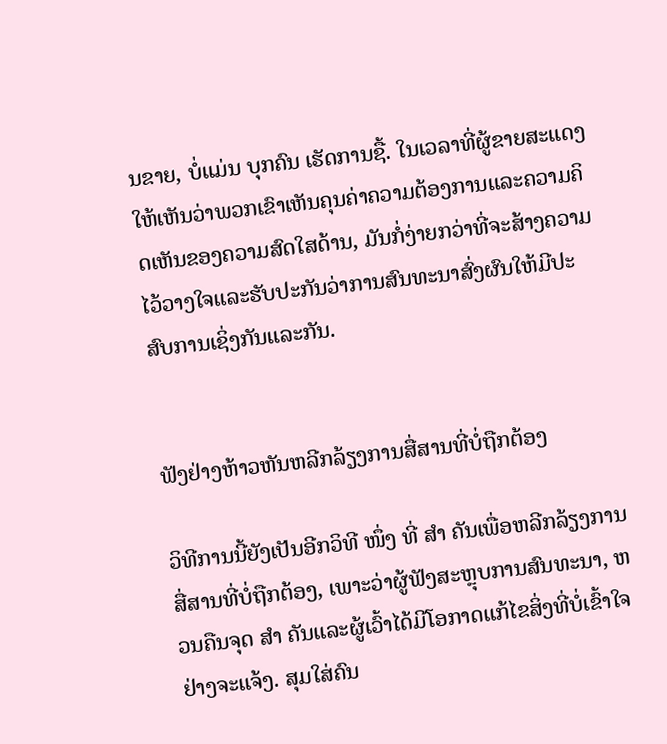ນຂາຍ, ບໍ່ແມ່ນ ບຸກຄົນ ເຮັດການຊື້. ໃນເວລາທີ່ຜູ້ຂາຍສະແດງໃຫ້ເຫັນວ່າພວກເຂົາເຫັນຄຸນຄ່າຄວາມຕ້ອງການແລະຄວາມຄິດເຫັນຂອງຄວາມສົດໃສດ້ານ, ມັນກໍ່ງ່າຍກວ່າທີ່ຈະສ້າງຄວາມໄວ້ວາງໃຈແລະຮັບປະກັນວ່າການສົນທະນາສົ່ງຜົນໃຫ້ມີປະສົບການເຊິ່ງກັນແລະກັນ.


ຟັງຢ່າງຫ້າວຫັນຫລີກລ້ຽງການສື່ສານທີ່ບໍ່ຖືກຕ້ອງ

ວິທີການນີ້ຍັງເປັນອີກວິທີ ໜຶ່ງ ທີ່ ສຳ ຄັນເພື່ອຫລີກລ້ຽງການສື່ສານທີ່ບໍ່ຖືກຕ້ອງ, ເພາະວ່າຜູ້ຟັງສະຫຼຸບການສົນທະນາ, ຫວນຄືນຈຸດ ສຳ ຄັນແລະຜູ້ເວົ້າໄດ້ມີໂອກາດແກ້ໄຂສິ່ງທີ່ບໍ່ເຂົ້າໃຈຢ່າງຈະແຈ້ງ. ສຸມໃສ່ຄົນ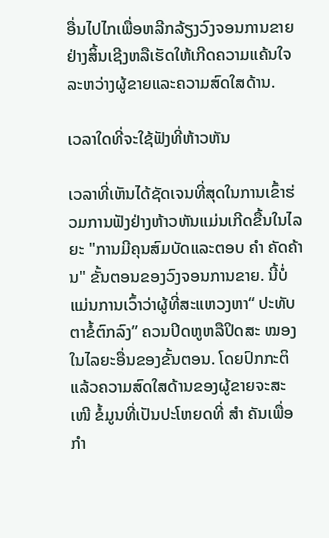ອື່ນໄປໄກເພື່ອຫລີກລ້ຽງວົງຈອນການຂາຍຢ່າງສິ້ນເຊີງຫລືເຮັດໃຫ້ເກີດຄວາມແຄ້ນໃຈລະຫວ່າງຜູ້ຂາຍແລະຄວາມສົດໃສດ້ານ.

ເວລາໃດທີ່ຈະໃຊ້ຟັງທີ່ຫ້າວຫັນ

ເວລາທີ່ເຫັນໄດ້ຊັດເຈນທີ່ສຸດໃນການເຂົ້າຮ່ວມການຟັງຢ່າງຫ້າວຫັນແມ່ນເກີດຂື້ນໃນໄລຍະ "ການມີຄຸນສົມບັດແລະຕອບ ຄຳ ຄັດຄ້ານ" ຂັ້ນຕອນຂອງວົງຈອນການຂາຍ. ນີ້ບໍ່ແມ່ນການເວົ້າວ່າຜູ້ທີ່ສະແຫວງຫາ“ ປະທັບຕາຂໍ້ຕົກລົງ” ຄວນປິດຫູຫລືປິດສະ ໝອງ ໃນໄລຍະອື່ນຂອງຂັ້ນຕອນ. ໂດຍປົກກະຕິແລ້ວຄວາມສົດໃສດ້ານຂອງຜູ້ຂາຍຈະສະ ເໜີ ຂໍ້ມູນທີ່ເປັນປະໂຫຍດທີ່ ສຳ ຄັນເພື່ອ ກຳ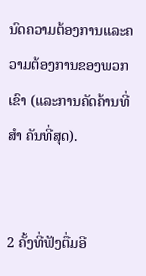ນົດຄວາມຕ້ອງການແລະຄວາມຕ້ອງການຂອງພວກເຂົາ (ແລະການຄັດຄ້ານທີ່ ສຳ ຄັນທີ່ສຸດ).


2 ຄັ້ງທີ່ຟັງຕື່ມອີ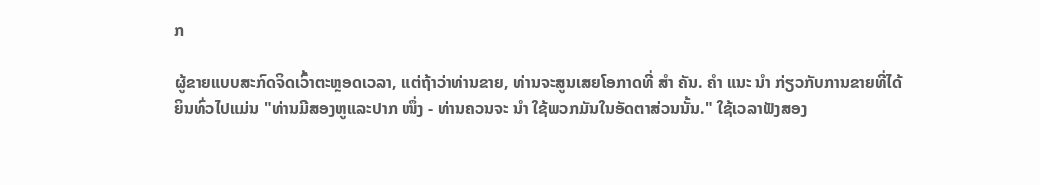ກ

ຜູ້ຂາຍແບບສະກົດຈິດເວົ້າຕະຫຼອດເວລາ, ແຕ່ຖ້າວ່າທ່ານຂາຍ, ທ່ານຈະສູນເສຍໂອກາດທີ່ ສຳ ຄັນ. ຄຳ ແນະ ນຳ ກ່ຽວກັບການຂາຍທີ່ໄດ້ຍິນທົ່ວໄປແມ່ນ "ທ່ານມີສອງຫູແລະປາກ ໜຶ່ງ - ທ່ານຄວນຈະ ນຳ ໃຊ້ພວກມັນໃນອັດຕາສ່ວນນັ້ນ." ໃຊ້ເວລາຟັງສອງ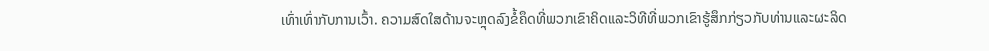ເທົ່າເທົ່າກັບການເວົ້າ. ຄວາມສົດໃສດ້ານຈະຫຼຸດລົງຂໍ້ຄຶດທີ່ພວກເຂົາຄິດແລະວິທີທີ່ພວກເຂົາຮູ້ສຶກກ່ຽວກັບທ່ານແລະຜະລິດ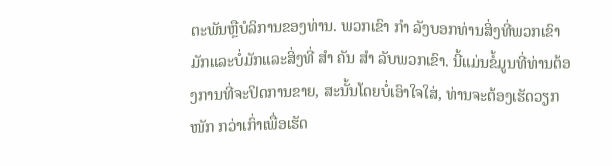ຕະພັນຫຼືບໍລິການຂອງທ່ານ. ພວກເຂົາ ກຳ ລັງບອກທ່ານສິ່ງທີ່ພວກເຂົາມັກແລະບໍ່ມັກແລະສິ່ງທີ່ ສຳ ຄັນ ສຳ ລັບພວກເຂົາ. ນີ້ແມ່ນຂໍ້ມູນທີ່ທ່ານຕ້ອງການທີ່ຈະປິດການຂາຍ, ສະນັ້ນໂດຍບໍ່ເອົາໃຈໃສ່, ທ່ານຈະຕ້ອງເຮັດວຽກ ໜັກ ກວ່າເກົ່າເພື່ອເຮັດ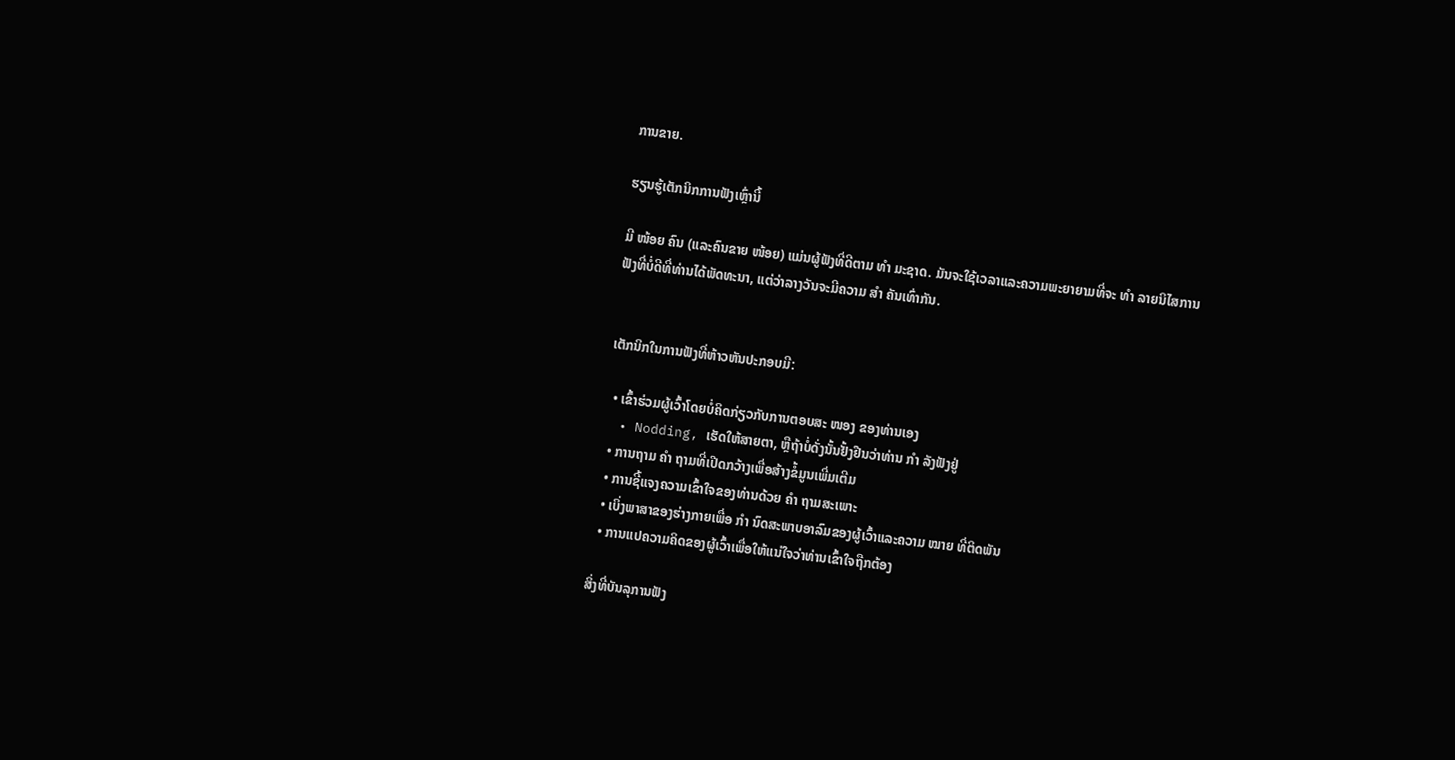ການຂາຍ.

ຮຽນຮູ້ເຕັກນິກການຟັງເຫຼົ່ານີ້

ມີ ໜ້ອຍ ຄົນ (ແລະຄົນຂາຍ ໜ້ອຍ) ແມ່ນຜູ້ຟັງທີ່ດີຕາມ ທຳ ມະຊາດ. ມັນຈະໃຊ້ເວລາແລະຄວາມພະຍາຍາມທີ່ຈະ ທຳ ລາຍນິໄສການຟັງທີ່ບໍ່ດີທີ່ທ່ານໄດ້ພັດທະນາ, ແຕ່ວ່າລາງວັນຈະມີຄວາມ ສຳ ຄັນເທົ່າກັນ.


ເຕັກນິກໃນການຟັງທີ່ຫ້າວຫັນປະກອບມີ:

  • ເຂົ້າຮ່ວມຜູ້ເວົ້າໂດຍບໍ່ຄິດກ່ຽວກັບການຕອບສະ ໜອງ ຂອງທ່ານເອງ
  • Nodding, ເຮັດໃຫ້ສາຍຕາ, ຫຼືຖ້າບໍ່ດັ່ງນັ້ນຢັ້ງຢືນວ່າທ່ານ ກຳ ລັງຟັງຢູ່
  • ການຖາມ ຄຳ ຖາມທີ່ເປີດກວ້າງເພື່ອສ້າງຂໍ້ມູນເພີ່ມເຕີມ
  • ການຊີ້ແຈງຄວາມເຂົ້າໃຈຂອງທ່ານດ້ວຍ ຄຳ ຖາມສະເພາະ
  • ເບິ່ງພາສາຂອງຮ່າງກາຍເພື່ອ ກຳ ນົດສະພາບອາລົມຂອງຜູ້ເວົ້າແລະຄວາມ ໝາຍ ທີ່ຕິດພັນ
  • ການແປຄວາມຄິດຂອງຜູ້ເວົ້າເພື່ອໃຫ້ແນ່ໃຈວ່າທ່ານເຂົ້າໃຈຖືກຕ້ອງ

ສິ່ງທີ່ບັນລຸການຟັງ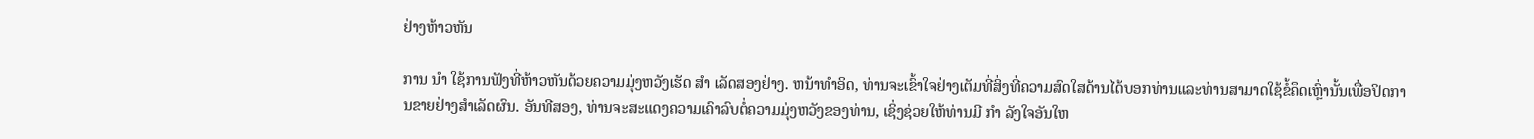ຢ່າງຫ້າວຫັນ

ການ ນຳ ໃຊ້ການຟັງທີ່ຫ້າວຫັນດ້ວຍຄວາມມຸ່ງຫວັງເຮັດ ສຳ ເລັດສອງຢ່າງ. ຫນ້າທໍາອິດ, ທ່ານຈະເຂົ້າໃຈຢ່າງເຕັມທີ່ສິ່ງທີ່ຄວາມສົດໃສດ້ານໄດ້ບອກທ່ານແລະທ່ານສາມາດໃຊ້ຂໍ້ຄຶດເຫຼົ່ານັ້ນເພື່ອປິດການຂາຍຢ່າງສໍາເລັດຜົນ. ອັນທີສອງ, ທ່ານຈະສະແດງຄວາມເຄົາລົບຕໍ່ຄວາມມຸ່ງຫວັງຂອງທ່ານ, ເຊິ່ງຊ່ວຍໃຫ້ທ່ານມີ ກຳ ລັງໃຈອັນໃຫ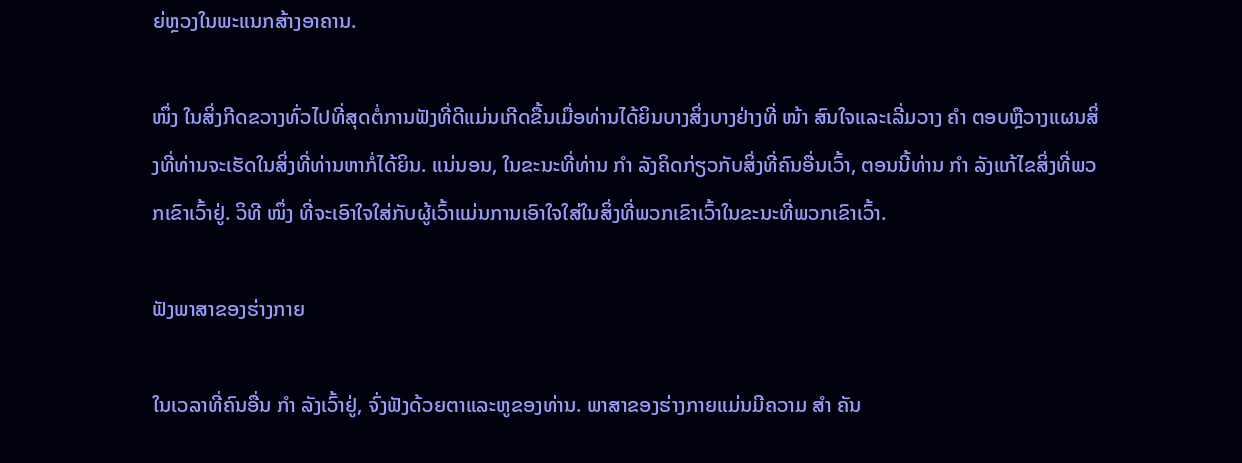ຍ່ຫຼວງໃນພະແນກສ້າງອາຄານ.

ໜຶ່ງ ໃນສິ່ງກີດຂວາງທົ່ວໄປທີ່ສຸດຕໍ່ການຟັງທີ່ດີແມ່ນເກີດຂື້ນເມື່ອທ່ານໄດ້ຍິນບາງສິ່ງບາງຢ່າງທີ່ ໜ້າ ສົນໃຈແລະເລີ່ມວາງ ຄຳ ຕອບຫຼືວາງແຜນສິ່ງທີ່ທ່ານຈະເຮັດໃນສິ່ງທີ່ທ່ານຫາກໍ່ໄດ້ຍິນ. ແນ່ນອນ, ໃນຂະນະທີ່ທ່ານ ກຳ ລັງຄິດກ່ຽວກັບສິ່ງທີ່ຄົນອື່ນເວົ້າ, ຕອນນີ້ທ່ານ ກຳ ລັງແກ້ໄຂສິ່ງທີ່ພວກເຂົາເວົ້າຢູ່. ວິທີ ໜຶ່ງ ທີ່ຈະເອົາໃຈໃສ່ກັບຜູ້ເວົ້າແມ່ນການເອົາໃຈໃສ່ໃນສິ່ງທີ່ພວກເຂົາເວົ້າໃນຂະນະທີ່ພວກເຂົາເວົ້າ.

ຟັງພາສາຂອງຮ່າງກາຍ

ໃນເວລາທີ່ຄົນອື່ນ ກຳ ລັງເວົ້າຢູ່, ຈົ່ງຟັງດ້ວຍຕາແລະຫູຂອງທ່ານ. ພາສາຂອງຮ່າງກາຍແມ່ນມີຄວາມ ສຳ ຄັນ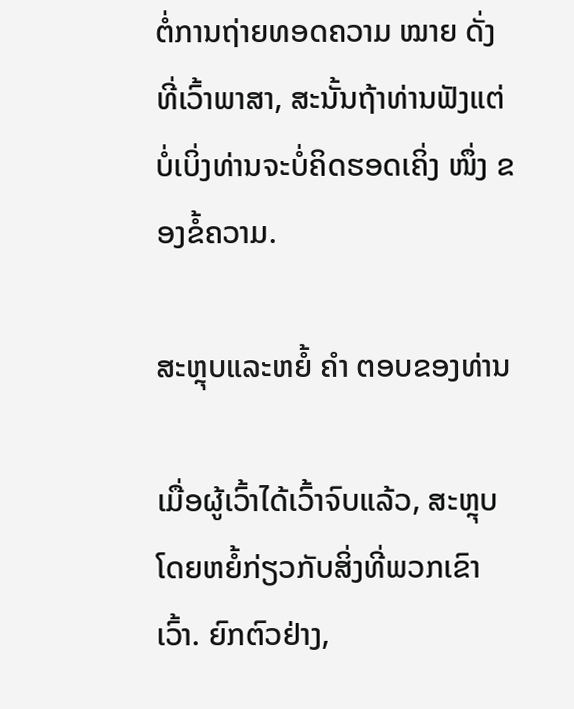ຕໍ່ການຖ່າຍທອດຄວາມ ໝາຍ ດັ່ງທີ່ເວົ້າພາສາ, ສະນັ້ນຖ້າທ່ານຟັງແຕ່ບໍ່ເບິ່ງທ່ານຈະບໍ່ຄິດຮອດເຄິ່ງ ໜຶ່ງ ຂອງຂໍ້ຄວາມ.

ສະຫຼຸບແລະຫຍໍ້ ຄຳ ຕອບຂອງທ່ານ

ເມື່ອຜູ້ເວົ້າໄດ້ເວົ້າຈົບແລ້ວ, ສະຫຼຸບໂດຍຫຍໍ້ກ່ຽວກັບສິ່ງທີ່ພວກເຂົາເວົ້າ. ຍົກຕົວຢ່າງ,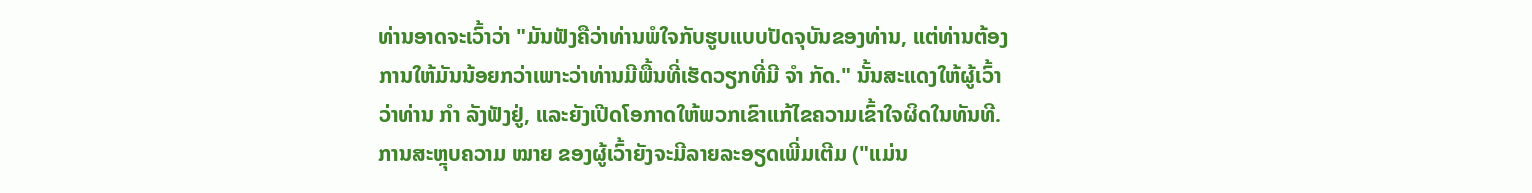ທ່ານອາດຈະເວົ້າວ່າ "ມັນຟັງຄືວ່າທ່ານພໍໃຈກັບຮູບແບບປັດຈຸບັນຂອງທ່ານ, ແຕ່ທ່ານຕ້ອງການໃຫ້ມັນນ້ອຍກວ່າເພາະວ່າທ່ານມີພື້ນທີ່ເຮັດວຽກທີ່ມີ ຈຳ ກັດ." ນັ້ນສະແດງໃຫ້ຜູ້ເວົ້າວ່າທ່ານ ກຳ ລັງຟັງຢູ່, ແລະຍັງເປີດໂອກາດໃຫ້ພວກເຂົາແກ້ໄຂຄວາມເຂົ້າໃຈຜິດໃນທັນທີ. ການສະຫຼຸບຄວາມ ໝາຍ ຂອງຜູ້ເວົ້າຍັງຈະມີລາຍລະອຽດເພີ່ມເຕີມ ("ແມ່ນ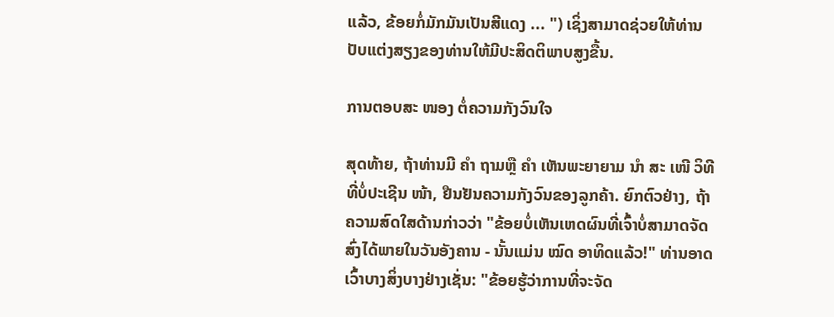ແລ້ວ, ຂ້ອຍກໍ່ມັກມັນເປັນສີແດງ ... ") ເຊິ່ງສາມາດຊ່ວຍໃຫ້ທ່ານປັບແຕ່ງສຽງຂອງທ່ານໃຫ້ມີປະສິດຕິພາບສູງຂື້ນ.

ການຕອບສະ ໜອງ ຕໍ່ຄວາມກັງວົນໃຈ

ສຸດທ້າຍ, ຖ້າທ່ານມີ ຄຳ ຖາມຫຼື ຄຳ ເຫັນພະຍາຍາມ ນຳ ສະ ເໜີ ວິທີທີ່ບໍ່ປະເຊີນ ໜ້າ, ຢືນຢັນຄວາມກັງວົນຂອງລູກຄ້າ. ຍົກຕົວຢ່າງ, ຖ້າຄວາມສົດໃສດ້ານກ່າວວ່າ "ຂ້ອຍບໍ່ເຫັນເຫດຜົນທີ່ເຈົ້າບໍ່ສາມາດຈັດສົ່ງໄດ້ພາຍໃນວັນອັງຄານ - ນັ້ນແມ່ນ ໝົດ ອາທິດແລ້ວ!" ທ່ານອາດເວົ້າບາງສິ່ງບາງຢ່າງເຊັ່ນ: "ຂ້ອຍຮູ້ວ່າການທີ່ຈະຈັດ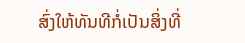ສົ່ງໃຫ້ທັນທີກໍ່ເປັນສິ່ງທີ່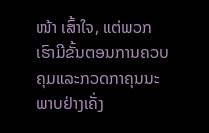ໜ້າ ເສົ້າໃຈ, ແຕ່ພວກເຮົາມີຂັ້ນຕອນການຄວບຄຸມແລະກວດກາຄຸນນະພາບຢ່າງເຄັ່ງ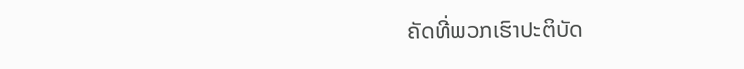ຄັດທີ່ພວກເຮົາປະຕິບັດ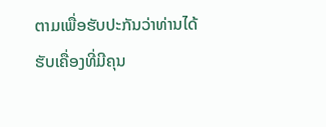ຕາມເພື່ອຮັບປະກັນວ່າທ່ານໄດ້ຮັບເຄື່ອງທີ່ມີຄຸນ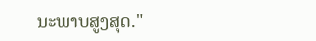ນະພາບສູງສຸດ."